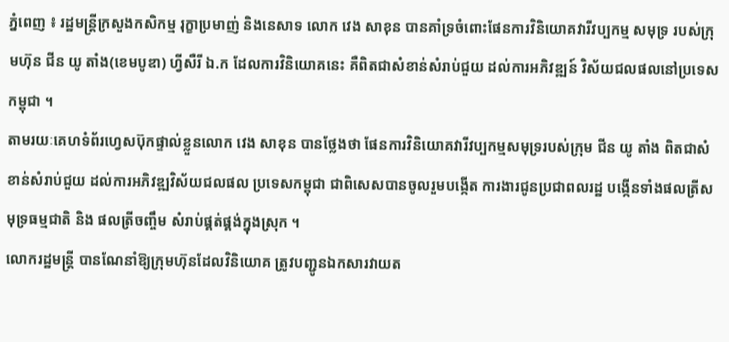ភ្នំពេញ ៖ រដ្ឋមន្ត្រីក្រសួងកសិកម្ម រុក្ខាប្រមាញ់ និងនេសាទ លោក វេង សាខុន បានគាំទ្រចំពោះផែនការវិនិយោគវារីវប្បកម្ម សមុទ្រ របស់ក្រុមហ៊ុន ជីន យូ តាំង(ខេមបូឌា) ហ្វីសឺរី ឯ.ក ដែលការវិនិយោគនេះ គឺពិតជាសំខាន់សំរាប់ជួយ ដល់ការអភិវឌ្ឍន៍ វិស័យជលផលនៅប្រទេសកម្ពុជា ។
តាមរយៈគេហទំព័រហ្វេសប៊ុកផ្ទាល់ខ្លួនលោក វេង សាខុន បានថ្លែងថា ផែនការវិនិយោគវារីវប្បកម្មសមុទ្ររបស់ក្រុម ជីន យូ តាំង ពិតជាសំខាន់សំរាប់ជួយ ដល់ការអភិវឌ្ឍវិស័យជលផល ប្រទេសកម្ពុជា ជាពិសេសបានចូលរួមបង្កើត ការងារជូនប្រជាពលរដ្ឋ បង្កើនទាំងផលត្រីសមុទ្រធម្មជាតិ និង ផលត្រីចញ្ចឹម សំរាប់ផ្គត់ផ្គង់ក្នុងស្រុក ។
លោករដ្ឋមន្ត្រី បានណែនាំឱ្យក្រុមហ៊ុនដែលវិនិយោគ ត្រូវបញ្ជូនឯកសារវាយត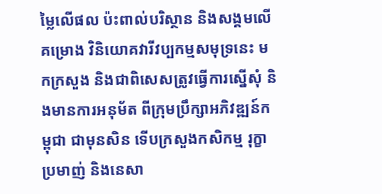ម្លៃលើផល ប៉ះពាល់បរិស្ថាន និងសង្គមលើគម្រោង វិនិយោគវារីវប្បកម្មសមុទ្រនេះ មកក្រសួង និងជាពិសេសត្រូវធ្វើការស្នើសុំ និងមានការអនុម័ត ពីក្រុមប្រឹក្សាអភិវឌ្ឍន៍កម្ពុជា ជាមុនសិន ទើបក្រសួងកសិកម្ម រុក្ខាប្រមាញ់ និងនេសា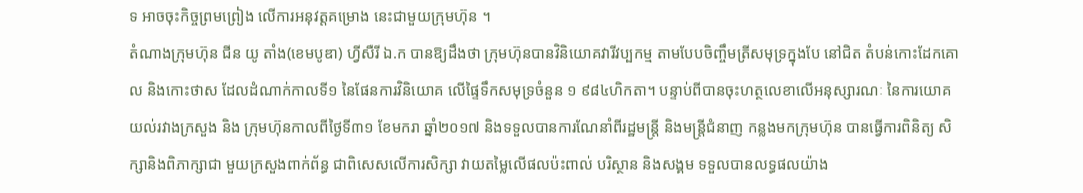ទ អាចចុះកិច្ចព្រមព្រៀង លើការអនុវត្ដគម្រោង នេះជាមួយក្រុមហ៊ុន ។
តំណាងក្រុមហ៊ុន ជីន យូ តាំង(ខេមបូឌា) ហ្វីសឺរី ឯ.ក បានឱ្យដឹងថា ក្រុមហ៊ុនបានវិនិយោគវារីវប្បកម្ម តាមបែបចិញ្ចឹមត្រីសមុទ្រក្នុងបែ នៅជិត តំបន់កោះដែកគោល និងកោះថាស ដែលដំណាក់កាលទី១ នៃផែនការវិនិយោគ លើផ្ទៃទឹកសមុទ្រចំនួន ១ ៩៨៤ហិកតា។ បន្ទាប់ពីបានចុះហត្ថលេខាលើអនុស្សារណៈ នៃការយោគយល់រវាងក្រសួង និង ក្រុមហ៊ុនកាលពីថ្ងៃទី៣១ ខែមករា ឆ្នាំ២០១៧ និងទទួលបានការណែនាំពីរដ្ឋមន្ត្រី និងមន្ត្រីជំនាញ កន្លងមកក្រុមហ៊ុន បានធ្វើការពិនិត្យ សិក្សានិងពិភាក្សាជា មួយក្រសួងពាក់ព័ន្ធ ជាពិសេសលើការសិក្សា វាយតម្លៃលើផលប៉ះពាល់ បរិស្ថាន និងសង្គម ទទួលបានលទ្ធផលយ៉ាង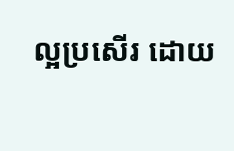ល្អប្រសើរ ដោយ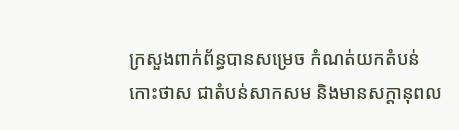ក្រសួងពាក់ព័ន្ធបានសម្រេច កំណត់យកតំបន់កោះថាស ជាតំបន់សាកសម និងមានសក្ដានុពល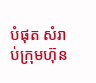បំផុត សំរាប់ក្រុមហ៊ុន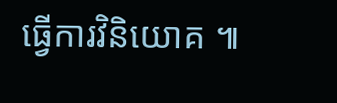ធ្វើការវិនិយោគ ៕